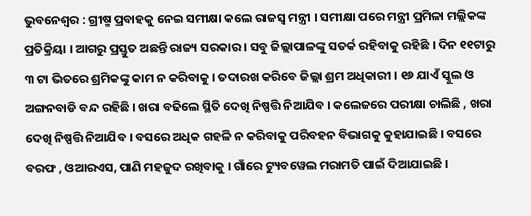ଭୁବନେଶ୍ୱର : ଗ୍ରୀଷ୍ମ ପ୍ରବାହକୁ ନେଇ ସମୀକ୍ଷା କଲେ ରାଜସ୍ୱ ମନ୍ତ୍ରୀ । ସମୀକ୍ଷା ପରେ ମନ୍ତ୍ରୀ ପ୍ରମିଳା ମଲ୍ଲିକଙ୍କ ପ୍ରତିକ୍ରିୟା । ଆଗରୁ ପ୍ରସ୍ତୁତ ଅଛନ୍ତି ରାଜ୍ୟ ସରକାର । ସବୁ ଜିଲ୍ଲାପାଳଙ୍କୁ ସତର୍କ ରହିବାକୁ ରହିଛି । ଦିନ ୧୧ଟାରୁ ୩ ଟା ଭିତରେ ଶ୍ରମିକଙ୍କୁ କାମ ନ କରିବାକୁ । ତଦାରଖ କରିବେ ଜିଲ୍ଲା ଶ୍ରମ ଅଧିକାରୀ । ୧୬ ଯାଏଁ ସ୍କୁଲ ଓ ଅଙ୍ଗନବାଡି ବନ୍ଦ ରହିଛି । ଖରା ବଢିଲେ ସ୍ଥିତି ଦେଖି ନିଷ୍ପତ୍ତି ନିଆଯିବ । କଲେଜରେ ପରୀକ୍ଷା ଚାଲିଛି , ଖରା ଦେଖି ନିଷ୍ପତ୍ତି ନିଆଯିବ । ବସରେ ଅଧିକ ଗହଳି ନ କରିବାକୁ ପରିବହନ ବିଭାଗକୁ କୁହାଯାଇଛି । ବସରେ ବରଫ , ଓଆରଏସ, ପାଣି ମହଜୁଦ ରଖିବାକୁ । ଗାଁରେ ଟ୍ୟୁବୱେଲ ମରାମତି ପାଇଁ ଦିଆଯାଇଛି ।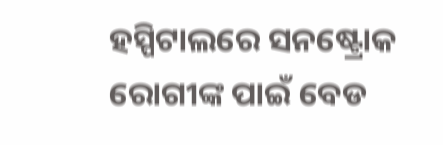ହସ୍ପିଟାଲରେ ସନଷ୍ଟ୍ରୋକ ରୋଗୀଙ୍କ ପାଇଁ ବେଡ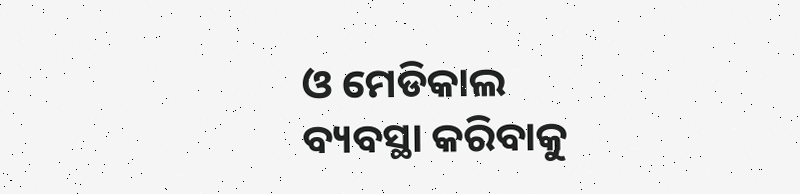ଓ ମେଡିକାଲ ବ୍ୟବସ୍ଥା କରିବାକୁ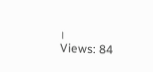।
Views: 84